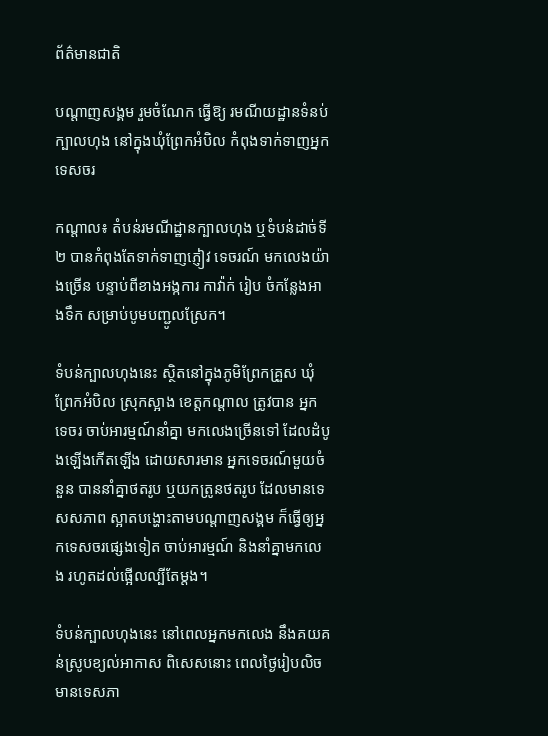ព័ត៌មានជាតិ

បណ្តាញសង្គម រួមចំណែក ធ្វើឱ្យ រមណីយដ្ឋានទំនប់ក្បាលហុង នៅក្នុងឃុំព្រែកអំបិល កំពុងទាក់ទាញអ្នកទេសចរ

កណ្តាល៖ តំបន់រមណីដ្ឋានក្បាលហុង ឬទំបន់ដាច់ទី២ បានកំពុងតែទាក់ទាញភ្ញៀវ ទេចរណ៍ មកលេងយ៉ាងច្រើន បន្ទាប់ពីខាងអង្កការ កាវ៉ាក់ រៀប ចំកន្លែងអាងទឹក សម្រាប់បូមបញ្ជូលស្រែក។

ទំបន់ក្បាលហុងនេះ ស្ថិតនៅក្នុងភូមិព្រែកគ្រួស ឃុំព្រែកអំបិល ស្រុកស្អាង ខេត្តកណ្តាល ត្រូវបាន អ្នកទេចរ ចាប់អារម្មណ៍នាំគ្នា មកលេងច្រើនទៅ ដែលដំបូងឡើងកើតឡើង ដោយសារមាន អ្នកទេចរណ៍មួយចំនួន បាននាំគ្នាថតរូប ឬយកត្រូនថតរូប ដែលមានទេសសភាព ស្អាតបង្ហោះតាមបណ្តាញសង្គម ក៏ធ្វើឲ្យអ្នកទេសចរផ្សេងទៀត ចាប់អារម្មណ៍ និងនាំគ្នាមកលេង រហូតដល់ផ្អើលល្បីតែម្តង។

ទំបន់ក្បាលហុងនេះ នៅពេលអ្នកមកលេង នឹងគយគន់ស្រូបខ្យល់អាកាស ពិសេសនោះ ពេលថ្ងៃរៀបលិច មានទេសភា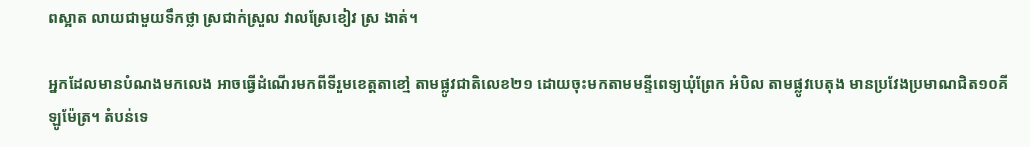ពស្អាត លាយជាមួយទឹកថ្លា ស្រជាក់ស្រួល វាលស្រែខៀវ ស្រ ងាត់។

អ្នកដែលមានបំណងមកលេង អាចធ្វើដំណើរមកពីទីរួមខេត្តតាខៅ្ម តាមផ្លូវជាតិលេខ២១ ដោយចុះមកតាមមន្ទីពេទ្យឃុំព្រែក អំបិល តាមផ្លូវបេតុង មានប្រវែងប្រមាណជិត១០គីឡូម៉ែត្រ។ តំបន់ទេ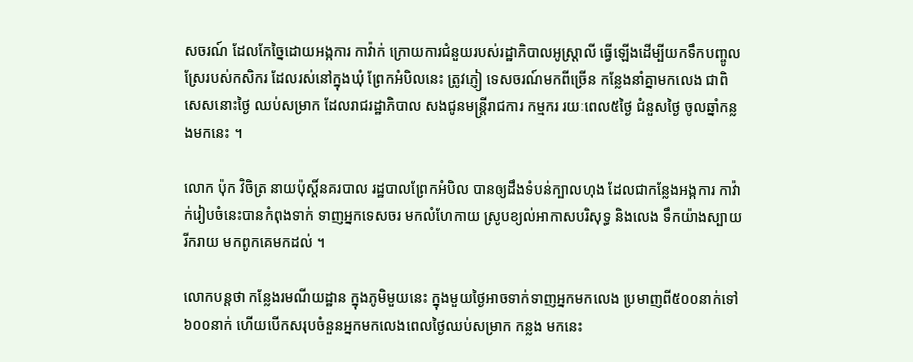សចរណ៍ ដែលកែច្នៃដោយអង្កការ កាវ៉ាក់ ក្រោយការជំនួយរបស់រដ្ឋាភិបាលអូស្ត្រាលី ធ្វើឡើងដើម្បីយកទឹកបញ្ចូល ស្រែរបស់កសិករ ដែលរស់នៅក្នុងឃុំ ព្រែកអំបិលនេះ ត្រូវភ្ញៀ ទេសចរណ៍មកពីច្រើន កន្លែងនាំគ្នាមកលេង ជាពិសេសនោះថ្ងៃ ឈប់សម្រាក ដែលរាជរដ្ឋាភិបាល សងជូនមន្ត្រីរាជការ កម្មករ រយៈពេល៥ថ្ងៃ ជំនួសថ្ងៃ ចូលឆ្នាំកន្លងមកនេះ ។

លោក ប៉ុក វិចិត្រ នាយប៉ុស្តិ៍នគរបាល រដ្ឋបាលព្រែកអំបិល បានឲ្យដឹងទំបន់ក្បាលហុង ដែលជាកន្លែងអង្កការ កាវ៉ាក់រៀបចំនេះបានកំពុងទាក់ ទាញអ្នកទេសចរ មកលំហែកាយ ស្រូបខ្យល់អាកាសបរិសុទ្ធ និងលេង ទឹកយ៉ាងស្បាយរីករាយ មកពូកគេមកដល់ ។

លោកបន្តថា កន្លែងរមណីយដ្ឋាន ក្នុងភូមិមួយនេះ ក្នុងមួយថ្ងៃអាចទាក់ទាញអ្នកមកលេង ប្រមាញពី៥០០នាក់ទៅ៦០០នាក់ ហើយបើកសរុបចំនួនអ្នកមកលេងពេលថ្ងៃឈប់សម្រាក កន្លង មកនេះ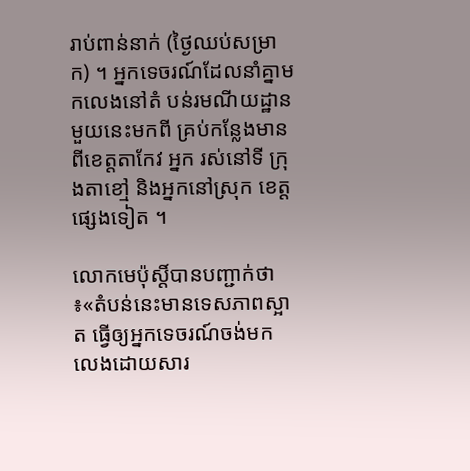រាប់ពាន់នាក់ (ថ្ងៃឈប់សម្រាក) ។ អ្នកទេចរណ៍ដែលនាំគ្នាមកលេងនៅតំ បន់រមណីយដ្ឋានមួយនេះមកពី គ្រប់កន្លែងមានពីខេត្តតាកែវ អ្នក រស់នៅទី ក្រុងតាខៅ្ម និងអ្នកនៅស្រុក ខេត្តផ្សេងទៀត ។

លោកមេប៉ុស្តិ៍បានបញ្ជាក់ថា ៖«តំបន់នេះមានទេសភាពស្អាត ធ្វើឲ្យអ្នកទេចរណ៍ចង់មក លេងដោយសារ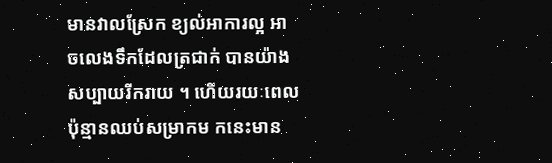មានវាលស្រែក ខ្យល់អាការល្អ អាចលេងទឹកដែលត្រជាក់ បានយ៉ាងសប្បាយរីករាយ ។ ហើយរយៈពេលប៉ុន្មានឈប់សម្រាកម កនេះមាន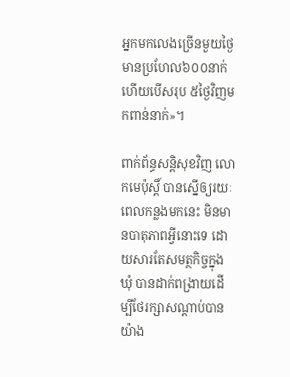អ្នកមកលេងច្រើនមួយថ្ងៃ មានប្រហែល៦០០នាក់ ហើយបើសរុប ៥ថ្ងៃវិញមកពាន់នាក់»។

ពាក់ព័ន្ធសន្តិសុខវិញ លោកមេប៉ុស្តិ៍ បានស្នើឲ្យរយៈពេលកន្លងមកនេះ មិនមានបាតុភាពអ្វីនោះទេ ដោយសារតែសមត្ថកិច្ចក្នុងឃុំ បានដាក់ពង្រាយដើម្បីថែរក្សាសណ្តាប់បានយ៉ាង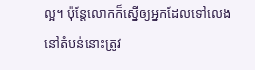ល្អ។ ប៉ុន្តែលោកក៏ស្នើឲ្យអ្នកដែលទៅលេងនៅតំបន់នោះត្រូវ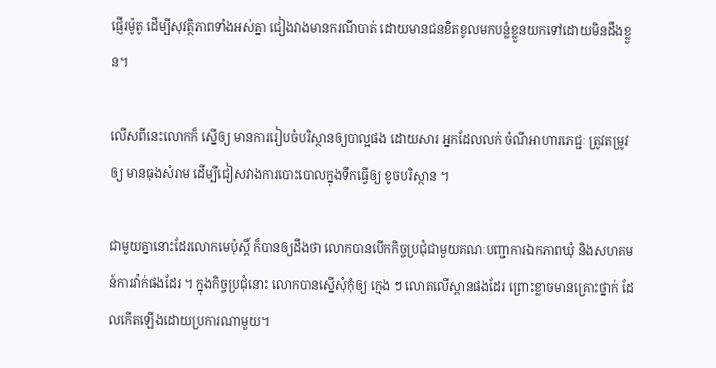ផ្ញើរម៉ូតូ ដើម្បីសុវត្ថិភាពទាំងអស់គ្នា ជៀងវាងមានករណីបាត់ ដោយមានជនខិតខូលមកបន្លំខ្លួនយកទៅដោយមិនដឹងខ្លួន។

លើសពីនេះលោកក៏ ស្នើឲ្យ មានការរៀបចំបរិស្ថានឲ្យបាល្អផង ដោយសារ អ្នកដែលលក់ ចំណីអាហារភេជ្ជៈ ត្រូវតម្រូវឲ្យ មានធុងសំរាម ដើម្បីជៀសវាងការបោះបោលក្នុងទឹកធ្វើឲ្យ ខូចបរិស្ថាន ។

ជាមួយគ្នានោះដែរលោកមេប៉ុស្តិ៍ ក៏បានឲ្យដឹងថា លោកបានបើកកិច្ចប្រជុំជាមួយគណៈបញ្ជាការឯកភាពឃុំ និងសហគមន៍ការវ៉ាក់ផងដែរ ។ ក្នុងកិច្ចប្រជុំនោះ លោកបានស្នើសុំកុំឲ្យ ក្មេង ៗ លោតលើស្ពានផងដែរ ព្រោះខ្លាចមានគ្រោះថ្នាក់ ដែលកើតឡើងដោយប្រការណាមួយ។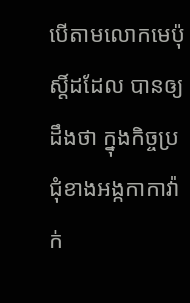បើតាមលោកមេប៉ុស្តិ៍ដដែល បានឲ្យដឹងថា ក្នុងកិច្ចប្រជុំខាងអង្កកាកាវ៉ាក់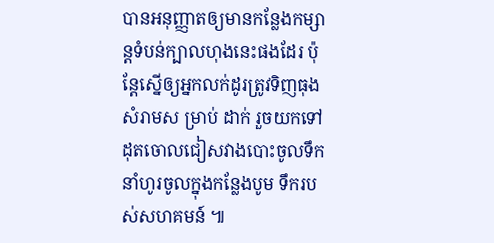បានអនុញ្ញាតឲ្យមានកន្លែងកម្សាន្តទំបន់ក្បាលហុងនេះផងដែរ ប៉ុន្តែស្នើឲ្យអ្នកលក់ដូរត្រូវទិញធុងសំរាមស ម្រាប់ ដាក់ រួចយកទៅដុតចោលជៀសវាងបោះចូលទឹក នាំហូរចូលក្នុងកន្លែងបូម ទឹករបស់សហគមន៍ ៕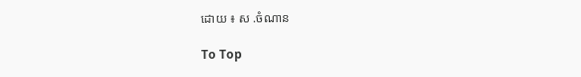ដោយ ៖ ស .ចំណាន

To Top